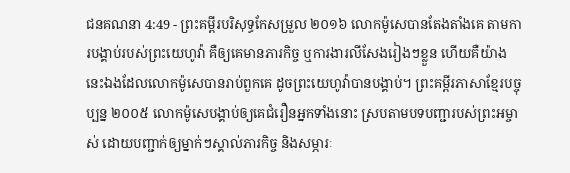ជនគណនា 4:49 - ព្រះគម្ពីរបរិសុទ្ធកែសម្រួល ២០១៦ លោកម៉ូសេបានតែងតាំងគេ តាមការបង្គាប់របស់ព្រះយេហូវ៉ា គឺឲ្យគេមានភារកិច្ច ឬការងារលីសែងរៀងៗខ្លួន ហើយគឺយ៉ាងនេះឯងដែលលោកម៉ូសេបានរាប់ពួកគេ ដូចព្រះយេហូវ៉ាបានបង្គាប់។ ព្រះគម្ពីរភាសាខ្មែរបច្ចុប្បន្ន ២០០៥ លោកម៉ូសេបង្គាប់ឲ្យគេជំរឿនអ្នកទាំងនោះ ស្របតាមបទបញ្ជារបស់ព្រះអម្ចាស់ ដោយបញ្ជាក់ឲ្យម្នាក់ៗស្គាល់ភារកិច្ច និងសម្ភារៈ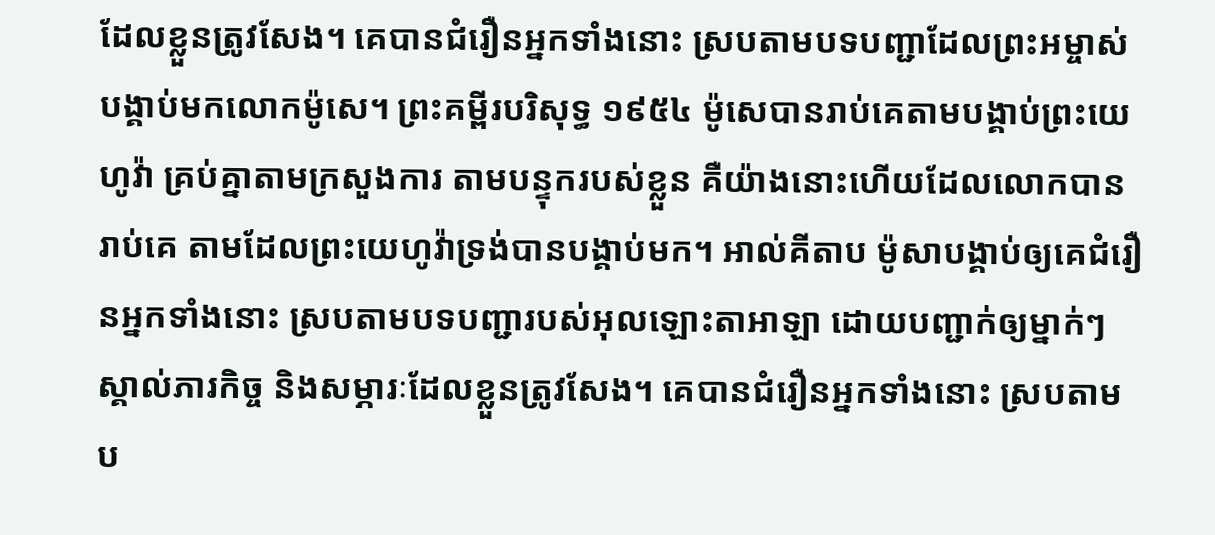ដែលខ្លួនត្រូវសែង។ គេបានជំរឿនអ្នកទាំងនោះ ស្របតាមបទបញ្ជាដែលព្រះអម្ចាស់បង្គាប់មកលោកម៉ូសេ។ ព្រះគម្ពីរបរិសុទ្ធ ១៩៥៤ ម៉ូសេបានរាប់គេតាមបង្គាប់ព្រះយេហូវ៉ា គ្រប់គ្នាតាមក្រសួងការ តាមបន្ទុករបស់ខ្លួន គឺយ៉ាងនោះហើយដែលលោកបានរាប់គេ តាមដែលព្រះយេហូវ៉ាទ្រង់បានបង្គាប់មក។ អាល់គីតាប ម៉ូសាបង្គាប់ឲ្យគេជំរឿនអ្នកទាំងនោះ ស្របតាមបទបញ្ជារបស់អុលឡោះតាអាឡា ដោយបញ្ជាក់ឲ្យម្នាក់ៗស្គាល់ភារកិច្ច និងសម្ភារៈដែលខ្លួនត្រូវសែង។ គេបានជំរឿនអ្នកទាំងនោះ ស្របតាមប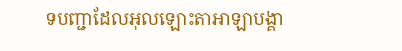ទបញ្ជាដែលអុលឡោះតាអាឡាបង្គា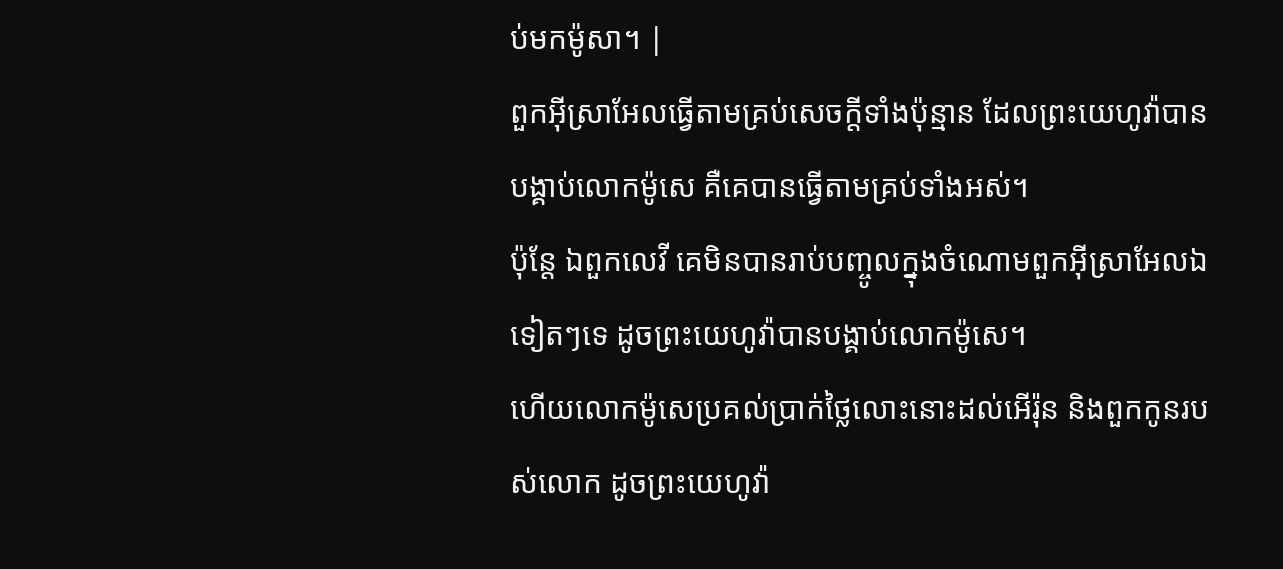ប់មកម៉ូសា។ |
ពួកអ៊ីស្រាអែលធ្វើតាមគ្រប់សេចក្ដីទាំងប៉ុន្មាន ដែលព្រះយេហូវ៉ាបានបង្គាប់លោកម៉ូសេ គឺគេបានធ្វើតាមគ្រប់ទាំងអស់។
ប៉ុន្តែ ឯពួកលេវី គេមិនបានរាប់បញ្ចូលក្នុងចំណោមពួកអ៊ីស្រាអែលឯទៀតៗទេ ដូចព្រះយេហូវ៉ាបានបង្គាប់លោកម៉ូសេ។
ហើយលោកម៉ូសេប្រគល់ប្រាក់ថ្លៃលោះនោះដល់អើរ៉ុន និងពួកកូនរបស់លោក ដូចព្រះយេហូវ៉ា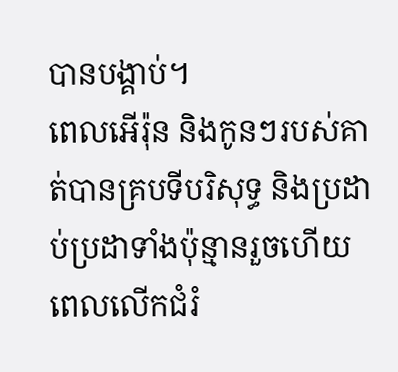បានបង្គាប់។
ពេលអើរ៉ុន និងកូនៗរបស់គាត់បានគ្របទីបរិសុទ្ធ និងប្រដាប់ប្រដាទាំងប៉ុន្មានរួចហើយ ពេលលើកជំរំ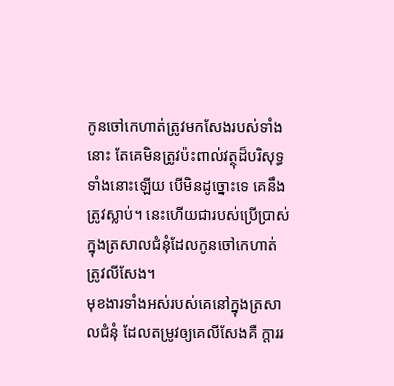កូនចៅកេហាត់ត្រូវមកសែងរបស់ទាំងនោះ តែគេមិនត្រូវប៉ះពាល់វត្ថុដ៏បរិសុទ្ធទាំងនោះឡើយ បើមិនដូច្នោះទេ គេនឹងត្រូវស្លាប់។ នេះហើយជារបស់ប្រើប្រាស់ក្នុងត្រសាលជំនុំដែលកូនចៅកេហាត់ត្រូវលីសែង។
មុខងារទាំងអស់របស់គេនៅក្នុងត្រសាលជំនុំ ដែលតម្រូវឲ្យគេលីសែងគឺ ក្តាររ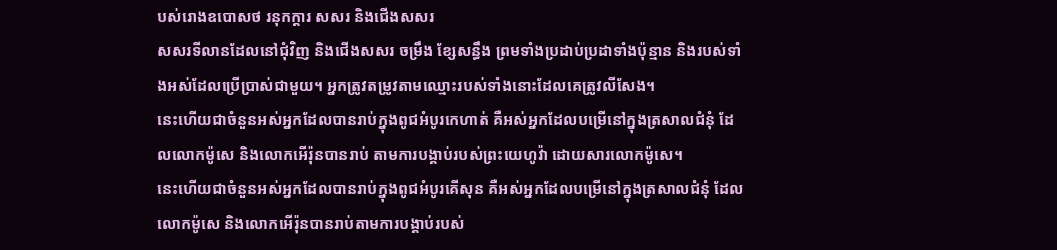បស់រោងឧបោសថ រនុកក្ដារ សសរ និងជើងសសរ
សសរទីលានដែលនៅជុំវិញ និងជើងសសរ ចម្រឹង ខ្សែសន្ធឹង ព្រមទាំងប្រដាប់ប្រដាទាំងប៉ុន្មាន និងរបស់ទាំងអស់ដែលប្រើប្រាស់ជាមួយ។ អ្នកត្រូវតម្រូវតាមឈ្មោះរបស់ទាំងនោះដែលគេត្រូវលីសែង។
នេះហើយជាចំនួនអស់អ្នកដែលបានរាប់ក្នុងពូជអំបូរកេហាត់ គឺអស់អ្នកដែលបម្រើនៅក្នុងត្រសាលជំនុំ ដែលលោកម៉ូសេ និងលោកអើរ៉ុនបានរាប់ តាមការបង្គាប់របស់ព្រះយេហូវ៉ា ដោយសារលោកម៉ូសេ។
នេះហើយជាចំនួនអស់អ្នកដែលបានរាប់ក្នុងពូជអំបូរគើសុន គឺអស់អ្នកដែលបម្រើនៅក្នុងត្រសាលជំនុំ ដែលលោកម៉ូសេ និងលោកអើរ៉ុនបានរាប់តាមការបង្គាប់របស់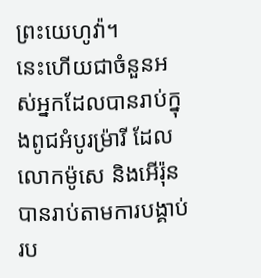ព្រះយេហូវ៉ា។
នេះហើយជាចំនួនអស់អ្នកដែលបានរាប់ក្នុងពូជអំបូរម្រ៉ារី ដែលលោកម៉ូសេ និងអើរ៉ុន បានរាប់តាមការបង្គាប់រប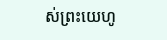ស់ព្រះយេហូ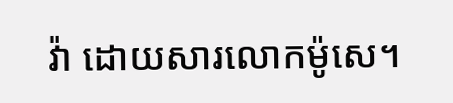វ៉ា ដោយសារលោកម៉ូសេ។